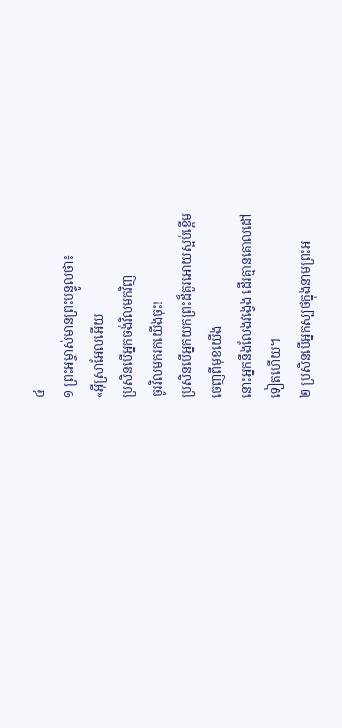៤
១ ព្រះអម្ចាស់មានព្រះបន្ទូលថា៖
«អ៊ីស្រាអែលអើយ
ប្រសិនបើអ្នកចង់វិលមកវិញ
ចូរវិលមករកយើងចុះ!
ប្រសិនបើអ្នកយកព្រះដ៏គួរអោយស្អប់ខ្ពើម
ចេញពីមុខយើង
នោះអ្នកនឹងលែងវង្វេង ដើរគ្មានគោលដៅ
ទៀតហើយ។
២ ប្រសិនបើអ្នកស្បថក្នុងនាមព្រះអ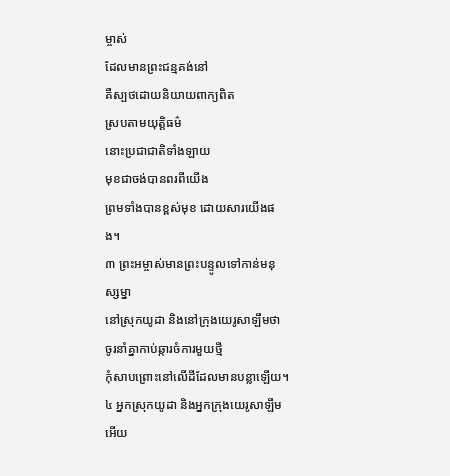ម្ចាស់
ដែលមានព្រះជន្មគង់នៅ
គឺស្បថដោយនិយាយពាក្យពិត
ស្របតាមយុត្តិធម៌
នោះប្រជាជាតិទាំងឡាយ
មុខជាចង់បានពរពីយើង
ព្រមទាំងបានខ្ពស់មុខ ដោយសារយើងផង។
៣ ព្រះអម្ចាស់មានព្រះបន្ទូលទៅកាន់មនុស្សម្នា
នៅស្រុកយូដា និងនៅក្រុងយេរូសាឡឹមថា
ចូរនាំគ្នាកាប់ឆ្ការចំការមួយថ្មី
កុំសាបព្រោះនៅលើដីដែលមានបន្លាឡើយ។
៤ អ្នកស្រុកយូដា និងអ្នកក្រុងយេរូសាឡឹមអើយ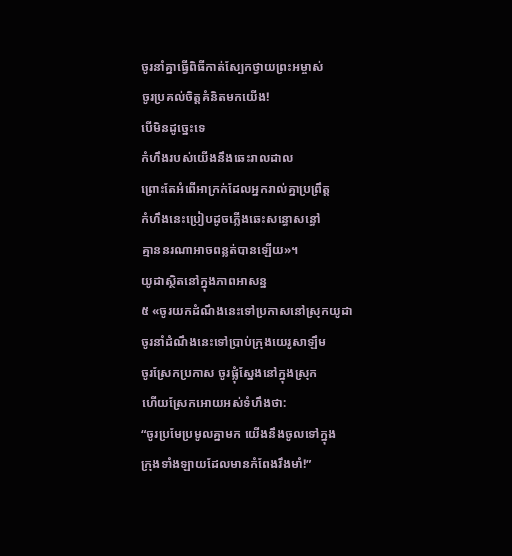ចូរនាំគ្នាធ្វើពិធីកាត់ស្បែកថ្វាយព្រះអម្ចាស់
ចូរប្រគល់ចិត្តគំនិតមកយើង!
បើមិនដូច្នេះទេ
កំហឹងរបស់យើងនឹងឆេះរាលដាល
ព្រោះតែអំពើអាក្រក់ដែលអ្នករាល់គ្នាប្រព្រឹត្ត
កំហឹងនេះប្រៀបដូចភ្លើងឆេះសន្ធោសន្ធៅ
គ្មាននរណាអាចពន្លត់បានឡើយ»។
យូដាស្ថិតនៅក្នុងភាពអាសន្ន
៥ «ចូរយកដំណឹងនេះទៅប្រកាសនៅស្រុកយូដា
ចូរនាំដំណឹងនេះទៅប្រាប់ក្រុងយេរូសាឡឹម
ចូរស្រែកប្រកាស ចូរផ្លុំស្នែងនៅក្នុងស្រុក
ហើយស្រែកអោយអស់ទំហឹងថា:
“ចូរប្រមែប្រមូលគ្នាមក យើងនឹងចូលទៅក្នុង
ក្រុងទាំងឡាយដែលមានកំពែងរឹងមាំ!”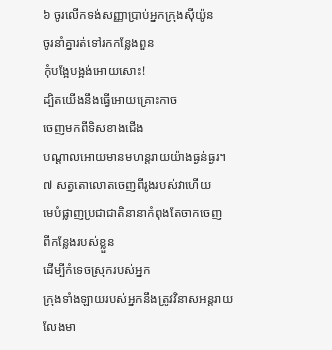៦ ចូរលើកទង់សញ្ញាប្រាប់អ្នកក្រុងស៊ីយ៉ូន
ចូរនាំគ្នារត់ទៅរកកន្លែងពួន
កុំបង្អែបង្អង់អោយសោះ!
ដ្បិតយើងនឹងធ្វើអោយគ្រោះកាច
ចេញមកពីទិសខាងជើង
បណ្ដាលអោយមានមហន្តរាយយ៉ាងធ្ងន់ធ្ងរ។
៧ សត្វតោលោតចេញពីរូងរបស់វាហើយ
មេបំផ្លាញប្រជាជាតិនានាកំពុងតែចាកចេញ
ពីកន្លែងរបស់ខ្លួន
ដើម្បីកំទេចស្រុករបស់អ្នក
ក្រុងទាំងឡាយរបស់អ្នកនឹងត្រូវវិនាសអន្តរាយ
លែងមា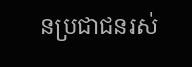នប្រជាជនរស់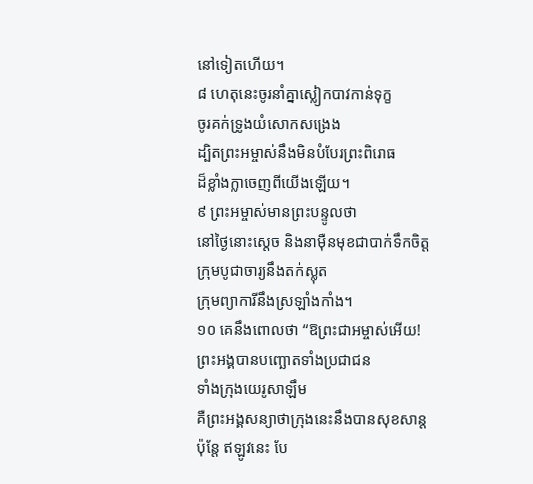នៅទៀតហើយ។
៨ ហេតុនេះចូរនាំគ្នាស្លៀកបាវកាន់ទុក្ខ
ចូរគក់ទ្រូងយំសោកសង្រេង
ដ្បិតព្រះអម្ចាស់នឹងមិនបំបែរព្រះពិរោធ
ដ៏ខ្លាំងក្លាចេញពីយើងឡើយ។
៩ ព្រះអម្ចាស់មានព្រះបន្ទូលថា
នៅថ្ងៃនោះស្ដេច និងនាម៉ឺនមុខជាបាក់ទឹកចិត្ត
ក្រុមបូជាចារ្យនឹងតក់ស្លុត
ក្រុមព្យាការីនឹងស្រឡាំងកាំង។
១០ គេនឹងពោលថា “ឱព្រះជាអម្ចាស់អើយ!
ព្រះអង្គបានបញ្ឆោតទាំងប្រជាជន
ទាំងក្រុងយេរូសាឡឹម
គឺព្រះអង្គសន្យាថាក្រុងនេះនឹងបានសុខសាន្ត
ប៉ុន្តែ ឥឡូវនេះ បែ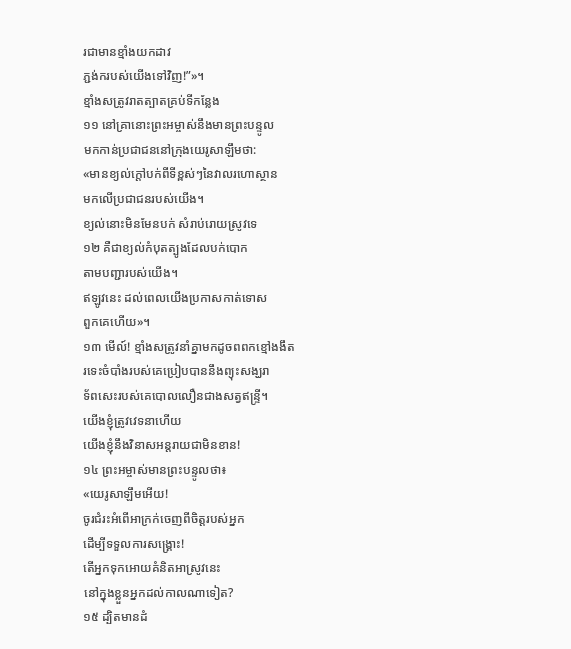រជាមានខ្មាំងយកដាវ
ភ្ជង់ករបស់យើងទៅវិញ!”»។
ខ្មាំងសត្រូវរាតត្បាតគ្រប់ទីកន្លែង
១១ នៅគ្រានោះព្រះអម្ចាស់នឹងមានព្រះបន្ទូល
មកកាន់ប្រជាជននៅក្រុងយេរូសាឡឹមថា:
«មានខ្យល់ក្ដៅបក់ពីទីខ្ពស់ៗនៃវាលរហោស្ថាន
មកលើប្រជាជនរបស់យើង។
ខ្យល់នោះមិនមែនបក់ សំរាប់រោយស្រូវទេ
១២ គឺជាខ្យល់កំបុតត្បូងដែលបក់បោក
តាមបញ្ជារបស់យើង។
ឥឡូវនេះ ដល់ពេលយើងប្រកាសកាត់ទោស
ពួកគេហើយ»។
១៣ មើល៍! ខ្មាំងសត្រូវនាំគ្នាមកដូចពពកខ្មៅងងឹត
រទេះចំបាំងរបស់គេប្រៀបបាននឹងព្យុះសង្ឃរា
ទ័ពសេះរបស់គេបោលលឿនជាងសត្វឥន្ទ្រី។
យើងខ្ញុំត្រូវវេទនាហើយ
យើងខ្ញុំនឹងវិនាសអន្តរាយជាមិនខាន!
១៤ ព្រះអម្ចាស់មានព្រះបន្ទូលថា៖
«យេរូសាឡឹមអើយ!
ចូរជំរះអំពើអាក្រក់ចេញពីចិត្តរបស់អ្នក
ដើម្បីទទួលការសង្គ្រោះ!
តើអ្នកទុកអោយគំនិតអាស្រូវនេះ
នៅក្នុងខ្លួនអ្នកដល់កាលណាទៀត?
១៥ ដ្បិតមានដំ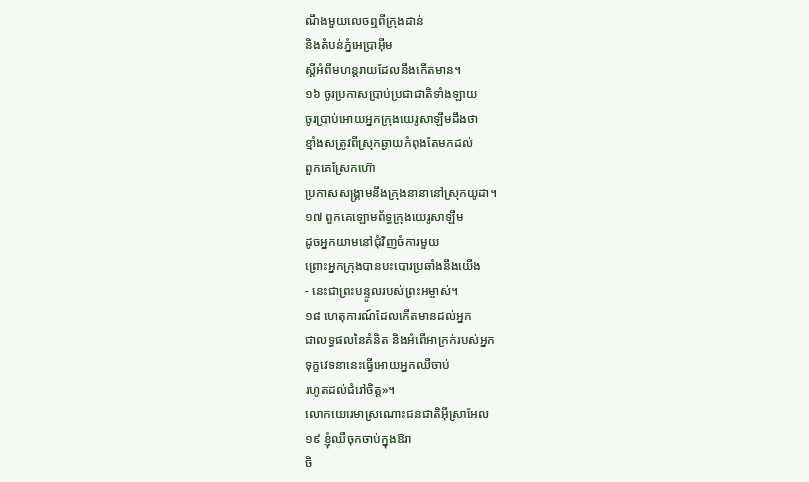ណឹងមួយលេចឮពីក្រុងដាន់
និងតំបន់ភ្នំអេប្រាអ៊ីម
ស្ដីអំពីមហន្តរាយដែលនឹងកើតមាន។
១៦ ចូរប្រកាសប្រាប់ប្រជាជាតិទាំងឡាយ
ចូរប្រាប់អោយអ្នកក្រុងយេរូសាឡឹមដឹងថា
ខ្មាំងសត្រូវពីស្រុកឆ្ងាយកំពុងតែមកដល់
ពួកគេស្រែកហ៊ោ
ប្រកាសសង្គ្រាមនឹងក្រុងនានានៅស្រុកយូដា។
១៧ ពួកគេឡោមព័ទ្ធក្រុងយេរូសាឡឹម
ដូចអ្នកយាមនៅជុំវិញចំការមួយ
ព្រោះអ្នកក្រុងបានបះបោរប្រឆាំងនឹងយើង
- នេះជាព្រះបន្ទូលរបស់ព្រះអម្ចាស់។
១៨ ហេតុការណ៍ដែលកើតមានដល់អ្នក
ជាលទ្ធផលនៃគំនិត និងអំពើអាក្រក់របស់អ្នក
ទុក្ខវេទនានេះធ្វើអោយអ្នកឈឺចាប់
រហូតដល់ជំរៅចិត្ត»។
លោកយេរេមាស្រណោះជនជាតិអ៊ីស្រាអែល
១៩ ខ្ញុំឈឺចុកចាប់ក្នុងឱរា
ចិ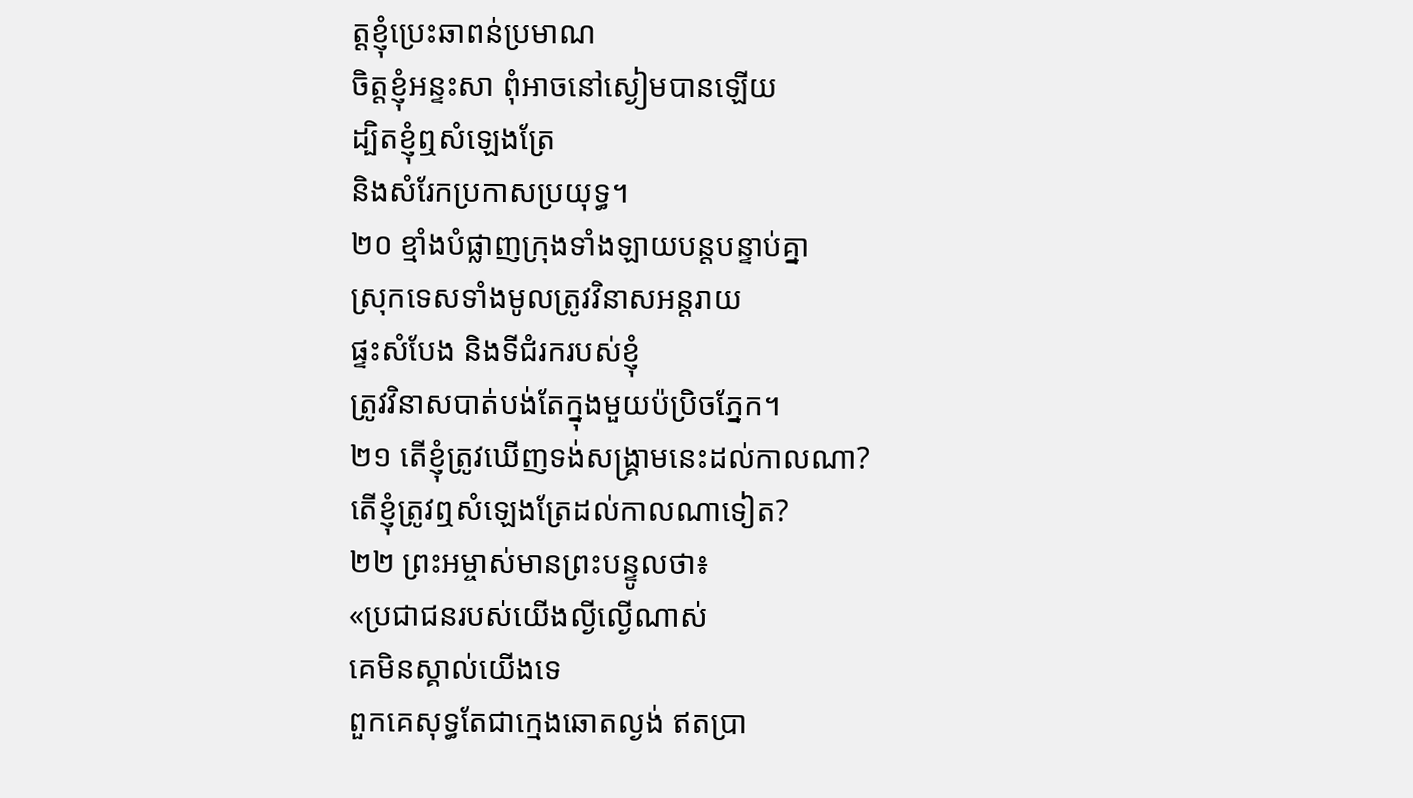ត្តខ្ញុំប្រេះឆាពន់ប្រមាណ
ចិត្តខ្ញុំអន្ទះសា ពុំអាចនៅស្ងៀមបានឡើយ
ដ្បិតខ្ញុំឮសំឡេងត្រែ
និងសំរែកប្រកាសប្រយុទ្ធ។
២០ ខ្មាំងបំផ្លាញក្រុងទាំងឡាយបន្តបន្ទាប់គ្នា
ស្រុកទេសទាំងមូលត្រូវវិនាសអន្តរាយ
ផ្ទះសំបែង និងទីជំរករបស់ខ្ញុំ
ត្រូវវិនាសបាត់បង់តែក្នុងមួយប៉ប្រិចភ្នែក។
២១ តើខ្ញុំត្រូវឃើញទង់សង្គ្រាមនេះដល់កាលណា?
តើខ្ញុំត្រូវឮសំឡេងត្រែដល់កាលណាទៀត?
២២ ព្រះអម្ចាស់មានព្រះបន្ទូលថា៖
«ប្រជាជនរបស់យើងល្ងីល្ងើណាស់
គេមិនស្គាល់យើងទេ
ពួកគេសុទ្ធតែជាក្មេងឆោតល្ងង់ ឥតប្រា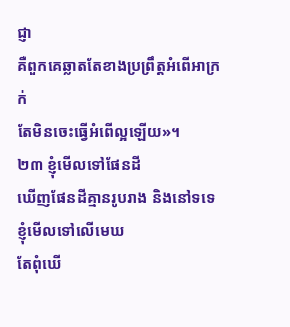ជ្ញា
គឺពួកគេឆ្លាតតែខាងប្រព្រឹត្តអំពើអាក្រក់
តែមិនចេះធ្វើអំពើល្អឡើយ»។
២៣ ខ្ញុំមើលទៅផែនដី
ឃើញផែនដីគ្មានរូបរាង និងនៅទទេ
ខ្ញុំមើលទៅលើមេឃ
តែពុំឃើ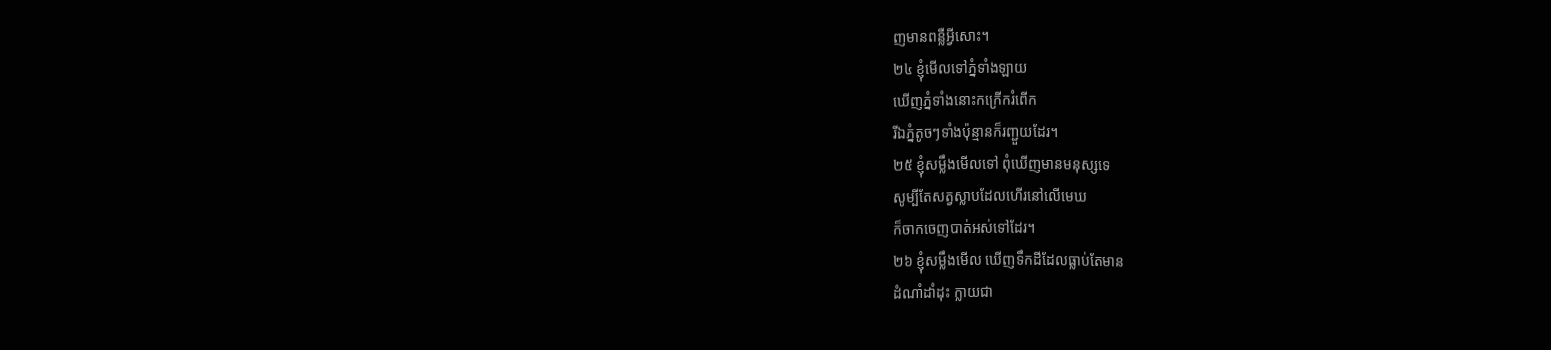ញមានពន្លឺអ្វីសោះ។
២៤ ខ្ញុំមើលទៅភ្នំទាំងឡាយ
ឃើញភ្នំទាំងនោះកក្រើករំពើក
រីឯភ្នំតូចៗទាំងប៉ុន្មានក៏រញ្ជួយដែរ។
២៥ ខ្ញុំសម្លឹងមើលទៅ ពុំឃើញមានមនុស្សទេ
សូម្បីតែសត្វស្លាបដែលហើរនៅលើមេឃ
ក៏ចាកចេញបាត់អស់ទៅដែរ។
២៦ ខ្ញុំសម្លឹងមើល ឃើញទឹកដីដែលធ្លាប់តែមាន
ដំណាំដាំដុះ ក្លាយជា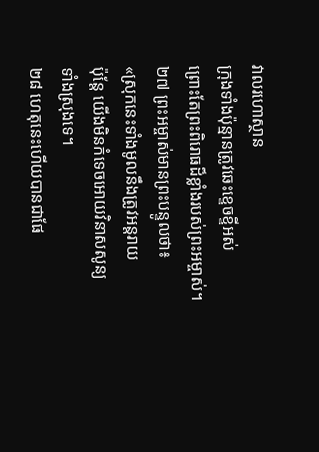វាលរហោស្ថាន
ក្រុងទាំងប៉ុន្មានត្រូវឆេះខ្ទេចខ្ទីអស់
ព្រោះតែព្រះពិរោធដ៏ខ្លាំងរបស់ព្រះអម្ចាស់។
២៧ ព្រះអម្ចាស់មានព្រះបន្ទូលថា៖
«ស្រុកនេះទាំងមូលនឹងត្រូវអន្តរាយ
ប៉ុន្តែ យើងមិនកំទេចអោយវិនាសសូន្យ
ទាំងស្រុងទេ។
២៨ ហេតុនេះហើយបានជាផែ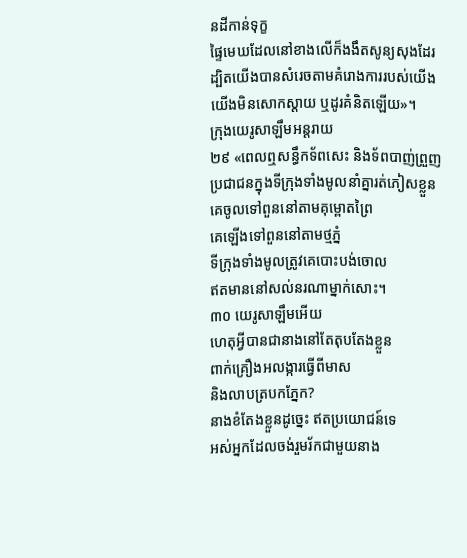នដីកាន់ទុក្ខ
ផ្ទៃមេឃដែលនៅខាងលើក៏ងងឹតសូន្យសុងដែរ
ដ្បិតយើងបានសំរេចតាមគំរោងការរបស់យើង
យើងមិនសោកស្ដាយ ឬដូរគំនិតឡើយ»។
ក្រុងយេរូសាឡឹមអន្តរាយ
២៩ «ពេលឮសន្ធឹកទ័ពសេះ និងទ័ពបាញ់ព្រួញ
ប្រជាជនក្នុងទីក្រុងទាំងមូលនាំគ្នារត់ភៀសខ្លួន
គេចូលទៅពួននៅតាមគុម្ពោតព្រៃ
គេឡើងទៅពួននៅតាមថ្មភ្នំ
ទីក្រុងទាំងមូលត្រូវគេបោះបង់ចោល
ឥតមាននៅសល់នរណាម្នាក់សោះ។
៣០ យេរូសាឡឹមអើយ
ហេតុអ្វីបានជានាងនៅតែតុបតែងខ្លួន
ពាក់គ្រឿងអលង្ការធ្វើពីមាស
និងលាបត្របកភ្នែក?
នាងខំតែងខ្លួនដូច្នេះ ឥតប្រយោជន៍ទេ
អស់អ្នកដែលចង់រួមរ័កជាមួយនាង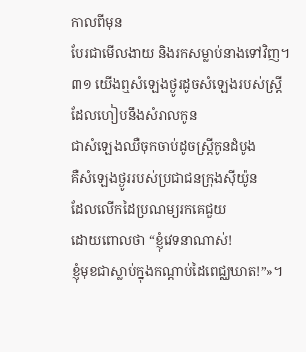កាលពីមុន
បែរជាមើលងាយ និងរកសម្លាប់នាងទៅវិញ។
៣១ យើងឮសំឡេងថ្ងូរដូចសំឡេងរបស់ស្ត្រី
ដែលហៀបនឹងសំរាលកូន
ជាសំឡេងឈឺចុកចាប់ដូចស្ត្រីកូនដំបូង
គឺសំឡេងថ្ងូររបស់ប្រជាជនក្រុងស៊ីយ៉ូន
ដែលលើកដៃប្រណម្យរកគេជួយ
ដោយពោលថា “ខ្ញុំវេទនាណាស់!
ខ្ញុំមុខជាស្លាប់ក្នុងកណ្ដាប់ដៃពេជ្ឈឃាត!”»។